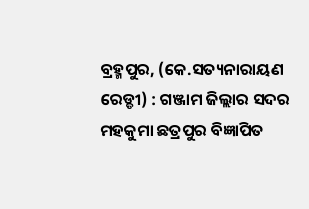ବ୍ରହ୍ମପୁର, (କେ.ସତ୍ୟନାରାୟଣ ରେଡ୍ଡୀ) : ଗଞ୍ଜାମ ଜିଲ୍ଲାର ସଦର ମହକୁମା ଛତ୍ରପୁର ବିଜ୍ଞାପିତ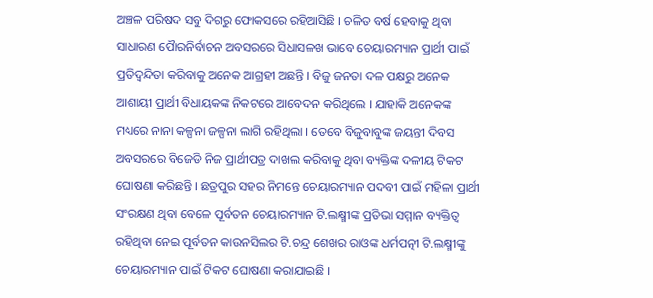ଅଞ୍ଚଳ ପରିଷଦ ସବୁ ଦିଗରୁ ଫୋକସରେ ରହିଆସିଛି । ଚଳିତ ବର୍ଷ ହେବାକୁ ଥିବା ସାଧାରଣ ପୋୖରନିର୍ବାଚନ ଅବସରରେ ସିଧାସଳଖ ଭାବେ ଚେୟାରମ୍ୟାନ ପ୍ରାର୍ଥୀ ପାଇଁ ପ୍ରତିଦ୍ୱନ୍ଦିତା କରିବାକୁ ଅନେକ ଆଗ୍ରହୀ ଅଛନ୍ତି । ବିଜୁ ଜନତା ଦଳ ପକ୍ଷରୁ ଅନେକ ଆଶାୟୀ ପ୍ରାର୍ଥୀ ବିଧାୟକଙ୍କ ନିକଟରେ ଆବେଦନ କରିଥିଲେ । ଯାହାକି ଅନେକଙ୍କ ମଧ୍ୟରେ ନାନା କଳ୍ପନା ଜଳ୍ପନା ଲାଗି ରହିଥିଲା । ତେବେ ବିଜୁବାବୁଙ୍କ ଜୟନ୍ତୀ ଦିବସ ଅବସରରେ ବିଜେଡି ନିଜ ପ୍ରାର୍ଥୀପତ୍ର ଦାଖଲ କରିବାକୁ ଥିବା ବ୍ୟକ୍ତିଙ୍କ ଦଳୀୟ ଟିକଟ ଘୋଷଣା କରିଛନ୍ତି । ଛତ୍ରପୁର ସହର ନିମନ୍ତେ ଚେୟାରମ୍ୟାନ ପଦବୀ ପାଇଁ ମହିଳା ପ୍ରାର୍ଥୀ ସଂରକ୍ଷଣ ଥିବା ବେଳେ ପୂର୍ବତନ ଚେୟାରମ୍ୟାନ ଟି.ଲକ୍ଷ୍ମୀଙ୍କ ପ୍ରତିଭା ସମ୍ମାନ ବ୍ୟକ୍ତିତ୍ୱ ରହିଥିବା ନେଇ ପୂର୍ବତନ କାଉନସିଲର ଟି.ଚନ୍ଦ୍ର ଶେଖର ରାଓଙ୍କ ଧର୍ମପତ୍ନୀ ଟି.ଲକ୍ଷ୍ମୀଙ୍କୁ ଚେୟାରମ୍ୟାନ ପାଇଁ ଟିକଟ ଘୋଷଣା କରାଯାଇଛି ।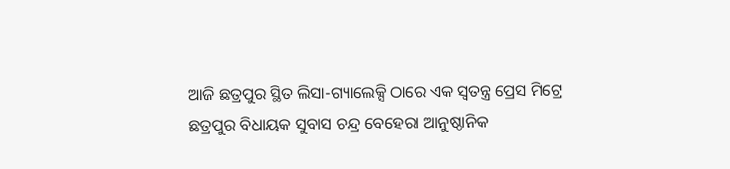ଆଜି ଛତ୍ରପୁର ସ୍ଥିତ ଲିସା-ଗ୍ୟାଲେକ୍ସି ଠାରେ ଏକ ସ୍ୱତନ୍ତ୍ର ପ୍ରେସ ମିଟ୍ରେ ଛତ୍ରପୁର ବିଧାୟକ ସୁବାସ ଚନ୍ଦ୍ର ବେହେରା ଆନୁଷ୍ଠାନିକ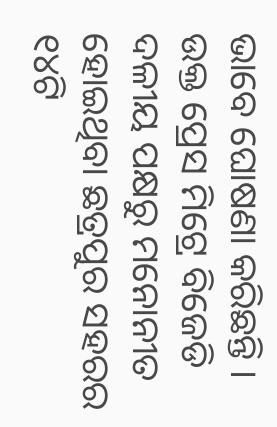ଭାବେ ଘୋଷଣା କରିଛନ୍ତି । ଉକ୍ତ ପ୍ରେସ ମିଟ୍ରେ ବିଜେଡି ଦଳୀୟ ପକ୍ଷରୁ ମନୋନୀତ ହୋଇଥିବା ଛତ୍ରପୁର ସହରର ୧୪ଟି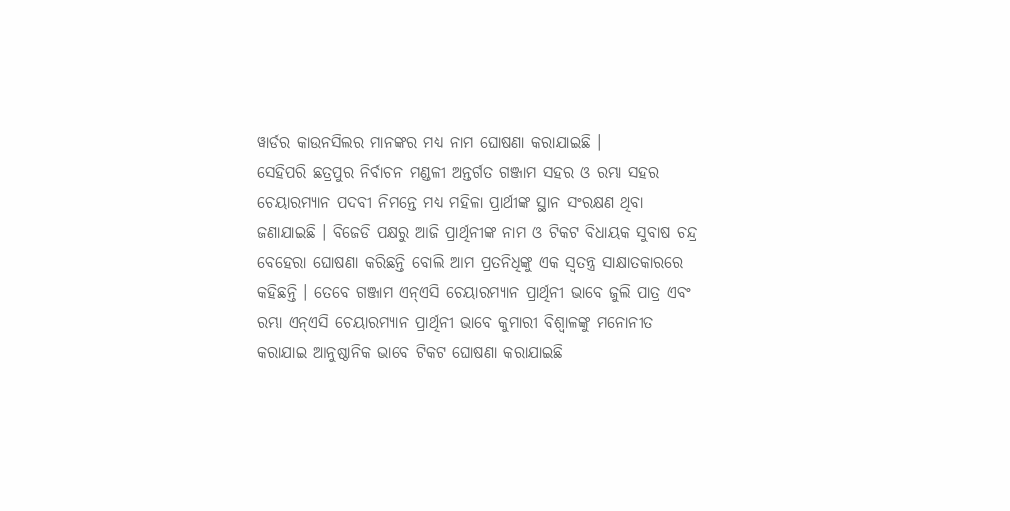ୱାର୍ଡର କାଉନସିଲର ମାନଙ୍କର ମଧ୍ୟ ନାମ ଘୋଷଣା କରାଯାଇଛି ।
ସେହିପରି ଛତ୍ରପୁର ନିର୍ବାଚନ ମଣ୍ଡଳୀ ଅନ୍ତର୍ଗତ ଗଞ୍ଜାମ ସହର ଓ ରମ୍ଭା ସହର ଚେୟାରମ୍ୟାନ ପଦବୀ ନିମନ୍ତେ ମଧ୍ୟ ମହିଳା ପ୍ରାର୍ଥୀଙ୍କ ସ୍ଥାନ ସଂରକ୍ଷଣ ଥିବା ଜଣାଯାଇଛି । ବିଜେଡି ପକ୍ଷରୁ ଆଜି ପ୍ରାର୍ଥିନୀଙ୍କ ନାମ ଓ ଟିକଟ ବିଧାୟକ ସୁବାଷ ଚନ୍ଦ୍ର ବେହେରା ଘୋଷଣା କରିଛନ୍ତି ବୋଲି ଆମ ପ୍ରତନିଧିଙ୍କୁ ଏକ ସ୍ୱତନ୍ତ୍ର ସାକ୍ଷାତକାରରେ କହିଛନ୍ତି । ତେବେ ଗଞ୍ଜାମ ଏନ୍ଏସି ଚେୟାରମ୍ୟାନ ପ୍ରାର୍ଥିନୀ ଭାବେ ଜୁଲି ପାତ୍ର ଏବଂ ରମ୍ଭା ଏନ୍ଏସି ଚେୟାରମ୍ୟାନ ପ୍ରାର୍ଥିନୀ ଭାବେ କୁମାରୀ ବିଶ୍ୱାଳଙ୍କୁ ମନୋନୀତ କରାଯାଇ ଆନୁଷ୍ଠାନିକ ଭାବେ ଟିକଟ ଘୋଷଣା କରାଯାଇଛି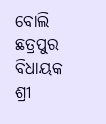ବୋଲି ଛତ୍ରପୁର ବିଧାୟକ ଶ୍ରୀ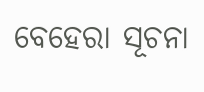ବେହେରା ସୂଚନା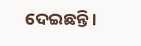ଦେଇଛନ୍ତି ।